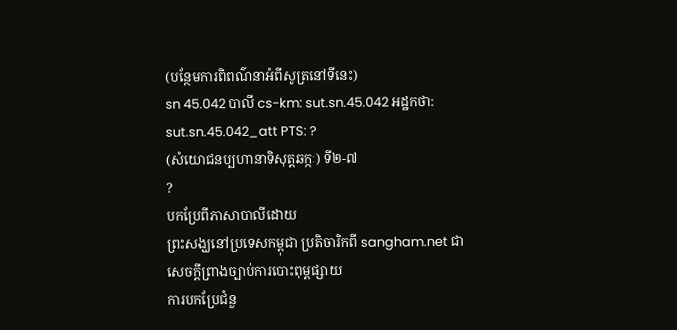(បន្ថែមការពិពណ៌នាអំពីសូត្រនៅទីនេះ)
sn 45.042 បាលី cs-km: sut.sn.45.042 អដ្ឋកថា: sut.sn.45.042_att PTS: ?
(សំយោជនប្បហានាទិសុត្តឆក្កៈ) ទី២-៧
?
បកប្រែពីភាសាបាលីដោយ
ព្រះសង្ឃនៅប្រទេសកម្ពុជា ប្រតិចារិកពី sangham.net ជាសេចក្តីព្រាងច្បាប់ការបោះពុម្ពផ្សាយ
ការបកប្រែជំនួ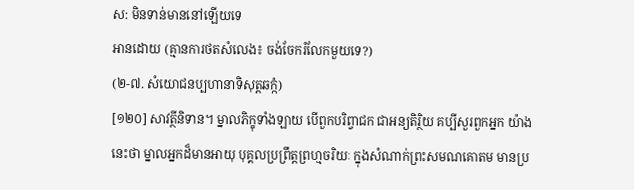ស: មិនទាន់មាននៅឡើយទេ
អានដោយ (គ្មានការថតសំលេង៖ ចង់ចែករំលែកមួយទេ?)
(២-៧. សំយោជនប្បហានាទិសុត្តឆក្កំ)
[១២០] សាវត្ថីនិទាន។ ម្នាលភិក្ខុទាំងឡាយ បើពួកបរិព្វាជក ជាអន្យតិរិ្ថយ គប្បីសួរពួកអ្នក យ៉ាងនេះថា ម្នាលអ្នកដ៏មានអាយុ បុគ្គលប្រព្រឹត្តព្រហ្មចរិយៈ ក្នុងសំណាក់ព្រះសមណគោតម មានប្រ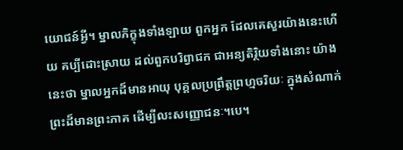យោជន៍អ្វី។ ម្នាលភិក្ខុងទាំងឡាយ ពួកអ្នក ដែលគេសួរយ៉ាងនេះហើយ គប្បីដោះស្រាយ ដល់ពួកបរិព្វាជក ជាអន្យតិរិ្ថយទាំងនោះ យ៉ាងនេះថា ម្នាលអ្នកដ៏មានអាយុ បុគ្គលប្រព្រឹត្តព្រហ្មចរិយៈ ក្នុងសំណាក់ព្រះដ៏មានព្រះភាគ ដើម្បីលះសញ្ញោជនៈ។បេ។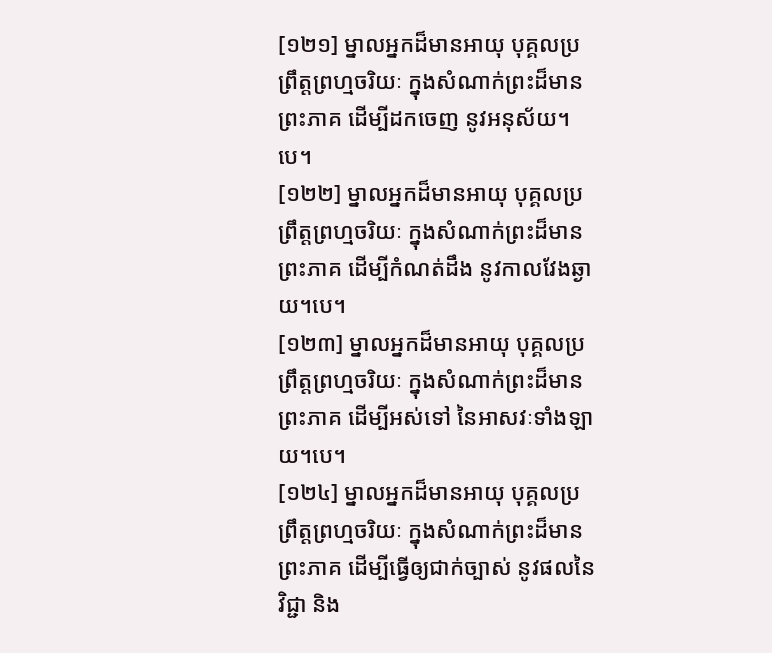[១២១] ម្នាលអ្នកដ៏មានអាយុ បុគ្គលប្រព្រឹត្តព្រហ្មចរិយៈ ក្នុងសំណាក់ព្រះដ៏មានព្រះភាគ ដើម្បីដកចេញ នូវអនុស័យ។បេ។
[១២២] ម្នាលអ្នកដ៏មានអាយុ បុគ្គលប្រព្រឹត្តព្រហ្មចរិយៈ ក្នុងសំណាក់ព្រះដ៏មានព្រះភាគ ដើម្បីកំណត់ដឹង នូវកាលវែងឆ្ងាយ។បេ។
[១២៣] ម្នាលអ្នកដ៏មានអាយុ បុគ្គលប្រព្រឹត្តព្រហ្មចរិយៈ ក្នុងសំណាក់ព្រះដ៏មានព្រះភាគ ដើម្បីអស់ទៅ នៃអាសវៈទាំងឡាយ។បេ។
[១២៤] ម្នាលអ្នកដ៏មានអាយុ បុគ្គលប្រព្រឹត្តព្រហ្មចរិយៈ ក្នុងសំណាក់ព្រះដ៏មានព្រះភាគ ដើម្បីធ្វើឲ្យជាក់ច្បាស់ នូវផលនៃវិជ្ជា និង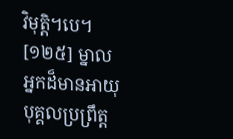វិមុត្តិ។បេ។
[១២៥] ម្នាលអ្នកដ៏មានអាយុ បុគ្គលប្រព្រឹត្ត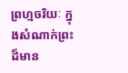ព្រហ្មចរិយៈ ក្នុងសំណាក់ព្រះដ៏មាន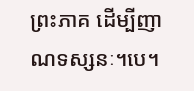ព្រះភាគ ដើម្បីញាណទស្សនៈ។បេ។